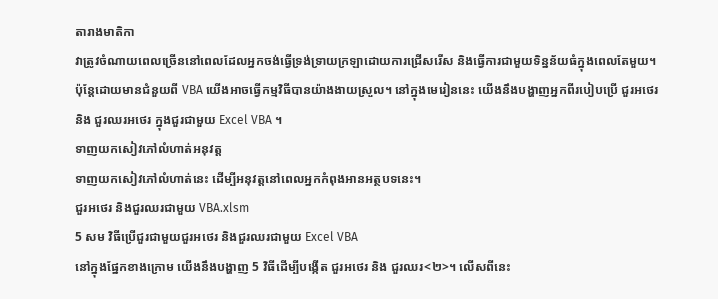តារាងមាតិកា
វាត្រូវចំណាយពេលច្រើននៅពេលដែលអ្នកចង់ធ្វើទ្រង់ទ្រាយក្រឡាដោយការជ្រើសរើស និងធ្វើការជាមួយទិន្នន័យធំក្នុងពេលតែមួយ។ ប៉ុន្តែដោយមានជំនួយពី VBA យើងអាចធ្វើកម្មវិធីបានយ៉ាងងាយស្រួល។ នៅក្នុងមេរៀននេះ យើងនឹងបង្ហាញអ្នកពីរបៀបប្រើ ជួរអថេរ និង ជួរឈរអថេរ ក្នុងជួរជាមួយ Excel VBA ។
ទាញយកសៀវភៅលំហាត់អនុវត្ត
ទាញយកសៀវភៅលំហាត់នេះ ដើម្បីអនុវត្តនៅពេលអ្នកកំពុងអានអត្ថបទនេះ។
ជួរអថេរ និងជួរឈរជាមួយ VBA.xlsm
5 សម វិធីប្រើជួរជាមួយជួរអថេរ និងជួរឈរជាមួយ Excel VBA
នៅក្នុងផ្នែកខាងក្រោម យើងនឹងបង្ហាញ 5 វិធីដើម្បីបង្កើត ជួរអថេរ និង ជួរឈរ<២>។ លើសពីនេះ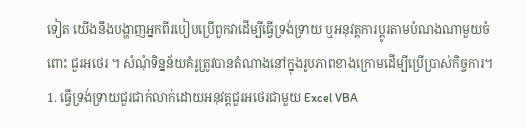ទៀត យើងនឹងបង្ហាញអ្នកពីរបៀបប្រើពួកវាដើម្បីធ្វើទ្រង់ទ្រាយ ឬអនុវត្តការប្ដូរតាមបំណងណាមួយចំពោះ ជួរអថេរ ។ សំណុំទិន្នន័យគំរូត្រូវបានតំណាងនៅក្នុងរូបភាពខាងក្រោមដើម្បីប្រើប្រាស់កិច្ចការ។
1. ធ្វើទ្រង់ទ្រាយជួរជាក់លាក់ដោយអនុវត្តជួរអថេរជាមួយ Excel VBA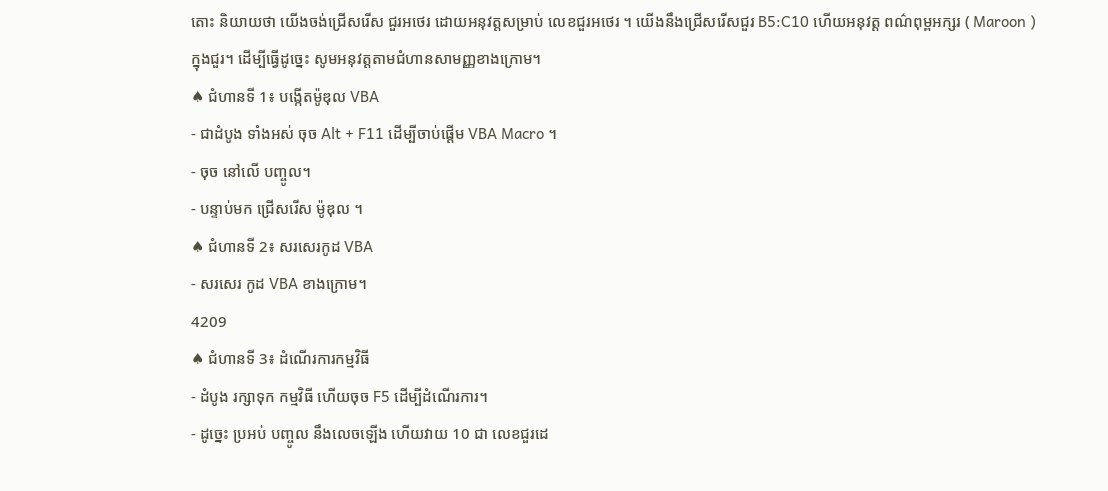តោះ និយាយថា យើងចង់ជ្រើសរើស ជួរអថេរ ដោយអនុវត្តសម្រាប់ លេខជួរអថេរ ។ យើងនឹងជ្រើសរើសជួរ B5:C10 ហើយអនុវត្ត ពណ៌ពុម្ពអក្សរ ( Maroon ) ក្នុងជួរ។ ដើម្បីធ្វើដូច្នេះ សូមអនុវត្តតាមជំហានសាមញ្ញខាងក្រោម។
♠ ជំហានទី 1៖ បង្កើតម៉ូឌុល VBA
- ជាដំបូង ទាំងអស់ ចុច Alt + F11 ដើម្បីចាប់ផ្តើម VBA Macro ។
- ចុច នៅលើ បញ្ចូល។
- បន្ទាប់មក ជ្រើសរើស ម៉ូឌុល ។
♠ ជំហានទី 2៖ សរសេរកូដ VBA
- សរសេរ កូដ VBA ខាងក្រោម។
4209
♠ ជំហានទី 3៖ ដំណើរការកម្មវិធី
- ដំបូង រក្សាទុក កម្មវិធី ហើយចុច F5 ដើម្បីដំណើរការ។
- ដូច្នេះ ប្រអប់ បញ្ចូល នឹងលេចឡើង ហើយវាយ 10 ជា លេខជួរដេ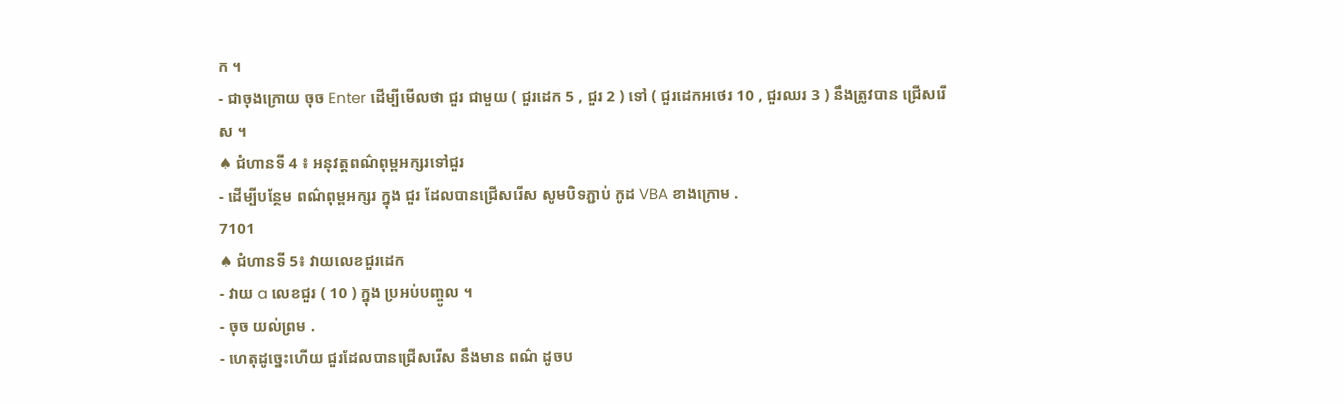ក ។
- ជាចុងក្រោយ ចុច Enter ដើម្បីមើលថា ជួរ ជាមួយ ( ជួរដេក 5 , ជួរ 2 ) ទៅ ( ជួរដេកអថេរ 10 , ជួរឈរ 3 ) នឹងត្រូវបាន ជ្រើសរើស ។
♠ ជំហានទី 4 ៖ អនុវត្តពណ៌ពុម្ពអក្សរទៅជួរ
- ដើម្បីបន្ថែម ពណ៌ពុម្ពអក្សរ ក្នុង ជួរ ដែលបានជ្រើសរើស សូមបិទភ្ជាប់ កូដ VBA ខាងក្រោម .
7101
♠ ជំហានទី 5៖ វាយលេខជួរដេក
- វាយ a លេខជួរ ( 10 ) ក្នុង ប្រអប់បញ្ចូល ។
- ចុច យល់ព្រម .
- ហេតុដូច្នេះហើយ ជួរដែលបានជ្រើសរើស នឹងមាន ពណ៌ ដូចប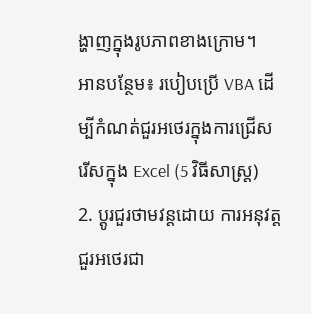ង្ហាញក្នុងរូបភាពខាងក្រោម។
អានបន្ថែម៖ របៀបប្រើ VBA ដើម្បីកំណត់ជួរអថេរក្នុងការជ្រើសរើសក្នុង Excel (5 វិធីសាស្រ្ត)
2. ប្ដូរជួរថាមវន្តដោយ ការអនុវត្តជួរអថេរជា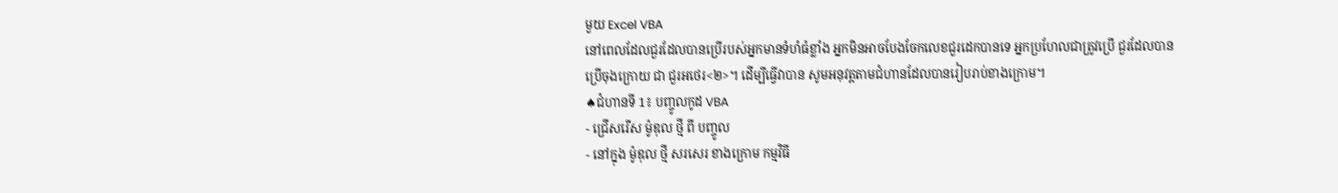មួយ Excel VBA
នៅពេលដែលជួរដែលបានប្រើរបស់អ្នកមានទំហំធំខ្លាំង អ្នកមិនអាចបែងចែកលេខជួរដេកបានទេ អ្នកប្រហែលជាត្រូវប្រើ ជួរដែលបានប្រើចុងក្រោយ ជា ជួរអថេរ<២>។ ដើម្បីធ្វើវាបាន សូមអនុវត្តតាមជំហានដែលបានរៀបរាប់ខាងក្រោម។
♠ជំហានទី 1៖ បញ្ចូលកូដ VBA
- ជ្រើសរើស ម៉ូឌុល ថ្មី ពី បញ្ចូល
- នៅក្នុង ម៉ូឌុល ថ្មី សរសេរ ខាងក្រោម កម្មវិធី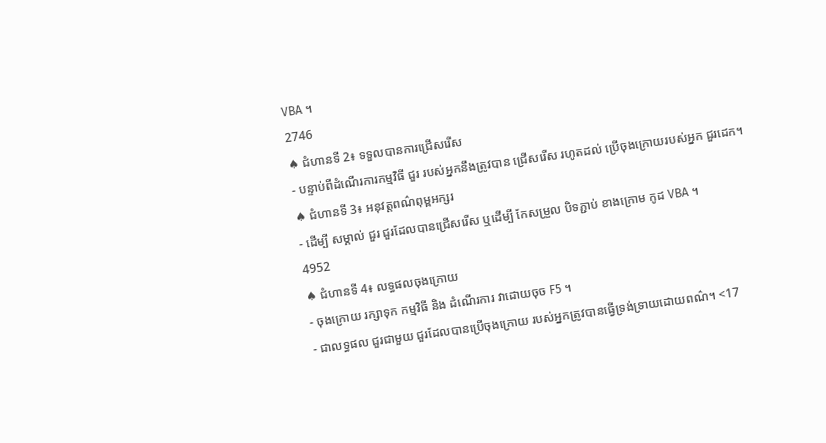VBA ។
2746
♠ ជំហានទី 2៖ ទទួលបានការជ្រើសរើស
- បន្ទាប់ពីដំណើរការកម្មវិធី ជួរ របស់អ្នកនឹងត្រូវបាន ជ្រើសរើស រហូតដល់ ប្រើចុងក្រោយរបស់អ្នក ជួរដេក។
♠ ជំហានទី 3៖ អនុវត្តពណ៌ពុម្ពអក្សរ
- ដើម្បី សម្គាល់ ជួរ ជួរដែលបានជ្រើសរើស ឬដើម្បី កែសម្រួល បិទភ្ជាប់ ខាងក្រោម កូដ VBA ។
4952
♠ ជំហានទី 4៖ លទ្ធផលចុងក្រោយ
- ចុងក្រោយ រក្សាទុក កម្មវិធី និង ដំណើរការ វាដោយចុច F5 ។
- ជាលទ្ធផល ជួរជាមួយ ជួរដែលបានប្រើចុងក្រោយ របស់អ្នកត្រូវបានធ្វើទ្រង់ទ្រាយដោយពណ៌។ <17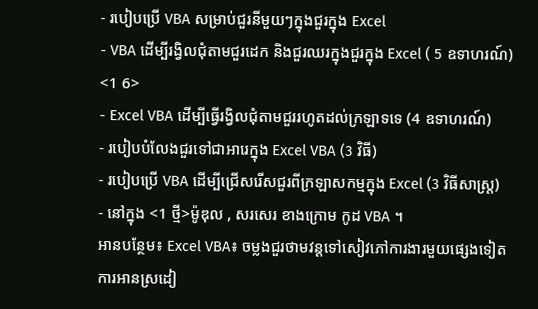- របៀបប្រើ VBA សម្រាប់ជួរនីមួយៗក្នុងជួរក្នុង Excel
- VBA ដើម្បីរង្វិលជុំតាមជួរដេក និងជួរឈរក្នុងជួរក្នុង Excel ( 5 ឧទាហរណ៍) <1 6>
- Excel VBA ដើម្បីធ្វើរង្វិលជុំតាមជួររហូតដល់ក្រឡាទទេ (4 ឧទាហរណ៍)
- របៀបបំលែងជួរទៅជាអារេក្នុង Excel VBA (3 វិធី)
- របៀបប្រើ VBA ដើម្បីជ្រើសរើសជួរពីក្រឡាសកម្មក្នុង Excel (3 វិធីសាស្រ្ត)
- នៅក្នុង <1 ថ្មី>ម៉ូឌុល , សរសេរ ខាងក្រោម កូដ VBA ។
អានបន្ថែម៖ Excel VBA៖ ចម្លងជួរថាមវន្តទៅសៀវភៅការងារមួយផ្សេងទៀត
ការអានស្រដៀ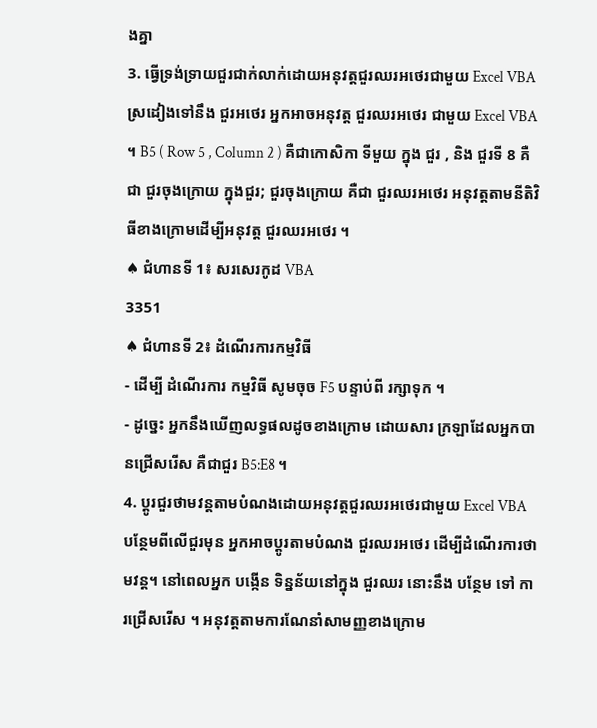ងគ្នា
3. ធ្វើទ្រង់ទ្រាយជួរជាក់លាក់ដោយអនុវត្តជួរឈរអថេរជាមួយ Excel VBA
ស្រដៀងទៅនឹង ជួរអថេរ អ្នកអាចអនុវត្ត ជួរឈរអថេរ ជាមួយ Excel VBA ។ B5 ( Row 5 , Column 2 ) គឺជាកោសិកា ទីមួយ ក្នុង ជួរ , និង ជួរទី 8 គឺជា ជួរចុងក្រោយ ក្នុងជួរ; ជួរចុងក្រោយ គឺជា ជួរឈរអថេរ អនុវត្តតាមនីតិវិធីខាងក្រោមដើម្បីអនុវត្ត ជួរឈរអថេរ ។
♠ ជំហានទី 1៖ សរសេរកូដ VBA
3351
♠ ជំហានទី 2៖ ដំណើរការកម្មវិធី
- ដើម្បី ដំណើរការ កម្មវិធី សូមចុច F5 បន្ទាប់ពី រក្សាទុក ។
- ដូច្នេះ អ្នកនឹងឃើញលទ្ធផលដូចខាងក្រោម ដោយសារ ក្រឡាដែលអ្នកបានជ្រើសរើស គឺជាជួរ B5:E8 ។
4. ប្ដូរជួរថាមវន្តតាមបំណងដោយអនុវត្តជួរឈរអថេរជាមួយ Excel VBA
បន្ថែមពីលើជួរមុន អ្នកអាចប្ដូរតាមបំណង ជួរឈរអថេរ ដើម្បីដំណើរការថាមវន្ត។ នៅពេលអ្នក បង្កើន ទិន្នន័យនៅក្នុង ជួរឈរ នោះនឹង បន្ថែម ទៅ ការជ្រើសរើស ។ អនុវត្តតាមការណែនាំសាមញ្ញខាងក្រោម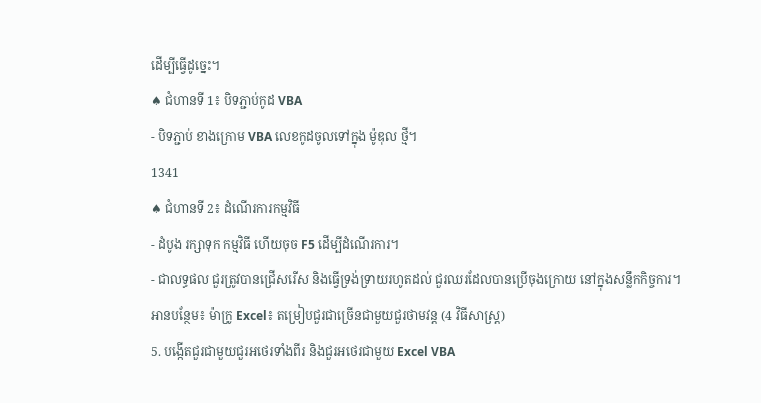ដើម្បីធ្វើដូច្នេះ។
♠ ជំហានទី 1៖ បិទភ្ជាប់កូដ VBA
- បិទភ្ជាប់ ខាងក្រោម VBA លេខកូដចូលទៅក្នុង ម៉ូឌុល ថ្មី។
1341
♠ ជំហានទី 2៖ ដំណើរការកម្មវិធី
- ដំបូង រក្សាទុក កម្មវិធី ហើយចុច F5 ដើម្បីដំណើរការ។
- ជាលទ្ធផល ជួរត្រូវបានជ្រើសរើស និងធ្វើទ្រង់ទ្រាយរហូតដល់ ជួរឈរដែលបានប្រើចុងក្រោយ នៅក្នុងសន្លឹកកិច្ចការ។
អានបន្ថែម៖ ម៉ាក្រូ Excel៖ តម្រៀបជួរជាច្រើនជាមួយជួរថាមវន្ត (4 វិធីសាស្រ្ត)
5. បង្កើតជួរជាមួយជួរអថេរទាំងពីរ និងជួរអថេរជាមួយ Excel VBA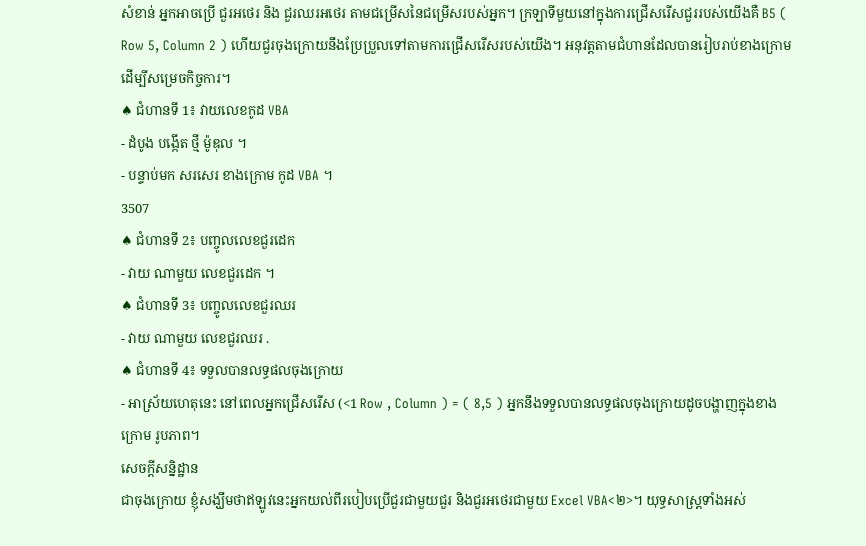សំខាន់ អ្នកអាចប្រើ ជួរអថេរ និង ជួរឈរអថេរ តាមជម្រើសនៃជម្រើសរបស់អ្នក។ ក្រឡាទីមួយនៅក្នុងការជ្រើសរើសជួររបស់យើងគឺ B5 ( Row 5, Column 2 ) ហើយជួរចុងក្រោយនឹងប្រែប្រួលទៅតាមការជ្រើសរើសរបស់យើង។ អនុវត្តតាមជំហានដែលបានរៀបរាប់ខាងក្រោមដើម្បីសម្រេចកិច្ចការ។
♠ ជំហានទី 1៖ វាយលេខកូដ VBA
- ដំបូង បង្កើត ថ្មី ម៉ូឌុល ។
- បន្ទាប់មក សរសេរ ខាងក្រោម កូដ VBA ។
3507
♠ ជំហានទី 2៖ បញ្ចូលលេខជួរដេក
- វាយ ណាមួយ លេខជួរដេក ។
♠ ជំហានទី 3៖ បញ្ចូលលេខជួរឈរ
- វាយ ណាមួយ លេខជួរឈរ .
♠ ជំហានទី 4៖ ទទួលបានលទ្ធផលចុងក្រោយ
- អាស្រ័យហេតុនេះ នៅពេលអ្នកជ្រើសរើស (<1 Row , Column ) = ( 8,5 ) អ្នកនឹងទទួលបានលទ្ធផលចុងក្រោយដូចបង្ហាញក្នុងខាងក្រោម រូបភាព។
សេចក្តីសន្និដ្ឋាន
ជាចុងក្រោយ ខ្ញុំសង្ឃឹមថាឥឡូវនេះអ្នកយល់ពីរបៀបប្រើជួរជាមួយជួរ និងជួរអថេរជាមួយ Excel VBA<២>។ យុទ្ធសាស្រ្តទាំងអស់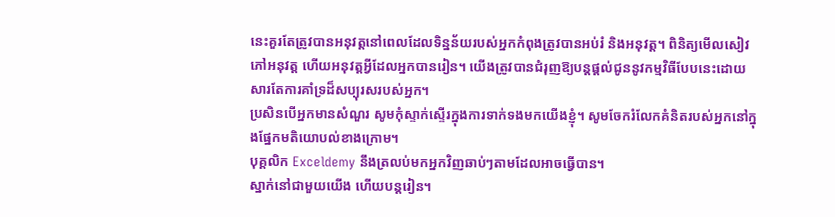នេះគួរតែត្រូវបានអនុវត្តនៅពេលដែលទិន្នន័យរបស់អ្នកកំពុងត្រូវបានអប់រំ និងអនុវត្ត។ ពិនិត្យមើលសៀវភៅអនុវត្ត ហើយអនុវត្តអ្វីដែលអ្នកបានរៀន។ យើងត្រូវបានជំរុញឱ្យបន្តផ្តល់ជូននូវកម្មវិធីបែបនេះដោយសារតែការគាំទ្រដ៏សប្បុរសរបស់អ្នក។
ប្រសិនបើអ្នកមានសំណួរ សូមកុំស្ទាក់ស្ទើរក្នុងការទាក់ទងមកយើងខ្ញុំ។ សូមចែករំលែកគំនិតរបស់អ្នកនៅក្នុងផ្នែកមតិយោបល់ខាងក្រោម។
បុគ្គលិក Exceldemy នឹងត្រលប់មកអ្នកវិញឆាប់ៗតាមដែលអាចធ្វើបាន។
ស្នាក់នៅជាមួយយើង ហើយបន្តរៀន។